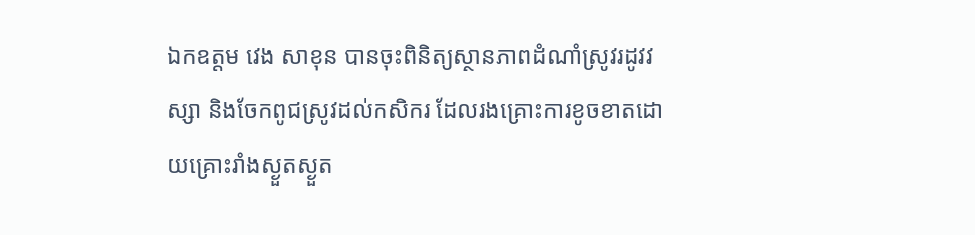ឯកឧត្តម វេង សាខុន បានចុះពិនិត្យស្ថានភាពដំណាំស្រូវរដូវវស្សា និងចែកពូជស្រូវដល់កសិករ ដែលរងគ្រោះការខូចខាតដោយគ្រោះរាំងស្ងួតស្ងួត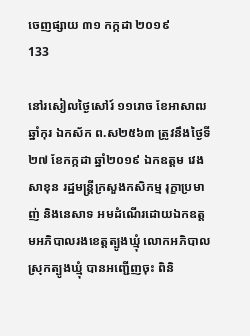ចេញផ្សាយ ៣១ កក្កដា ២០១៩
133

នៅរសៀលថ្ងៃសៅរ៍ ១១រោច ខែអាសាឍ ឆ្នាំកុរ ឯកស័ក ព.ស២៥៦៣ ត្រូវនឹងថ្ងៃទី២៧ ខែកក្កដា ឆ្នាំ២០១៩ ឯកឧត្តម វេង សាខុន រដ្ឋមន្ត្រីក្រសួងកសិកម្ម រុក្ខាប្រមាញ់ និងនេសាទ អមដំណើរដោយឯកឧត្តមអភិបាលរងខេត្តត្បូងឃ្មុំ លោកអភិបាលស្រុកត្បូងឃ្មុំ បានអញ្ជើញចុះ ពិនិ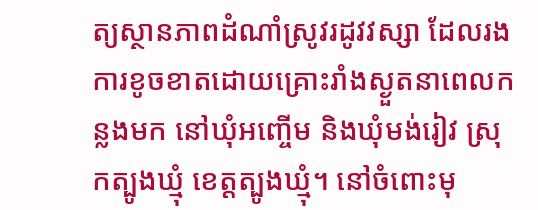ត្យស្ថានភាពដំណាំស្រូវរដូវវស្សា ដែលរងការខូចខាតដោយគ្រោះរាំងស្ងួតនាពេលកន្លងមក នៅឃុំអញ្ចើម និងឃុំមង់រៀវ ស្រុកត្បូងឃ្មុំ ខេត្តត្បូងឃ្មុំ។ នៅចំពោះមុ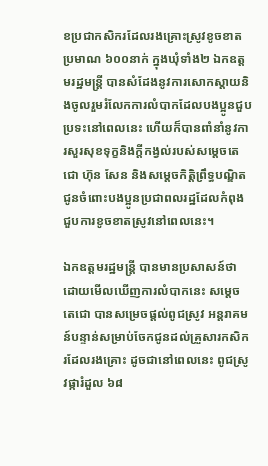ខប្រជាកសិករដែលរងគ្រោះស្រូវខូចខាតប្រមាណ ៦០០នាក់ ក្នុងឃុំទាំង២ ឯកឧត្តមរដ្ឋមន្ត្រី បានសំដែងនូវការសោកស្តាយនិងចូលរួមរំលែកការលំបាកដែលបងប្អូនជួបប្រទះនៅពេលនេះ ហើយក៏បានពាំនាំនូវការសួរសុខទុក្ខនិងក្តីកង្វល់របស់សម្តេចតេជោ ហ៊ុន សែន និងសម្តេចកិត្តិព្រឹទ្ធបណ្ឌិត ជូនចំពោះបងប្អូនប្រជាពលរដ្ឋដែលកំពុងជួបការខូចខាតស្រូវនៅពេលនេះ។

ឯកឧត្តមរដ្ឋមន្ត្រី បានមានប្រសាសន៍ថា ដោយមើលឃើញការលំបាកនេះ សម្តេចតេជោ បានសម្រេចផ្តល់ពូជស្រូវ អន្តរាគមន៍បន្ទាន់សម្រាប់ចែកជូនដល់គ្រួសារកសិករដែលរងគ្រោះ ដូចជានៅពេលនេះ ពូជស្រូវផ្ការំដួល ៦៨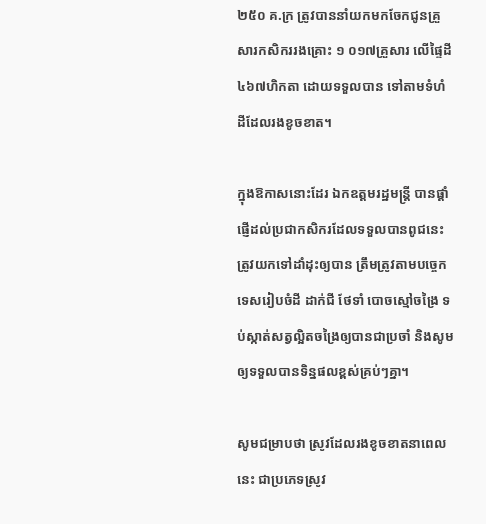២៥០ គ.ក្រ ត្រូវបាននាំយកមកចែកជូនគ្រួសារកសិកររងគ្រោះ ១ ០១៧គ្រួសារ លើផ្ទៃដី ៤៦៧ហិកតា ដោយទទួលបាន ទៅតាមទំហំដីដែលរងខូចខាត។

ក្នុងឱកាសនោះដែរ ឯកឧត្តមរដ្ឋមន្ត្រី បានផ្តាំផ្ញើដល់ប្រជាកសិករដែលទទួលបានពូជនេះ ត្រូវយកទៅដាំដុះឲ្យបាន ត្រឹមត្រូវតាមបច្ចេកទេសរៀបចំដី ដាក់ជី ថែទាំ បោចស្មៅចង្រៃ ទប់ស្កាត់សត្វល្អិតចង្រៃឲ្យបានជាប្រចាំ និងសូមឲ្យទទួលបានទិន្នផលខ្ពស់គ្រប់ៗគ្នា។

សូមជម្រាបថា ស្រូវដែលរងខូចខាតនាពេលនេះ ជាប្រភេទស្រូវ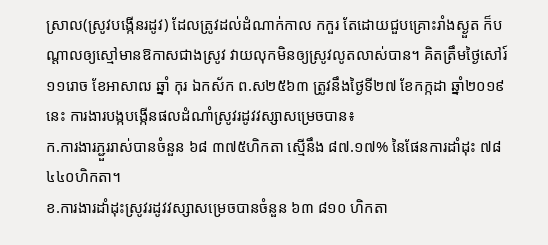ស្រាល(ស្រូវបង្កើនរដូវ) ដែលត្រូវដល់ដំណាក់កាល កកួរ តែដោយជួបគ្រោះរាំងស្ងួត ក៏បណ្តាលឲ្យស្មៅមានឱកាសជាងស្រូវ វាយលុកមិនឲ្យស្រូវលូតលាស់បាន។ គិតត្រឹមថ្ងៃសៅរ៍ ១១រោច ខែអាសាឍ ឆ្នាំ កុរ ឯកស័ក ព.ស២៥៦៣ ត្រូវនឹងថ្ងៃទី២៧ ខែកក្កដា ឆ្នាំ២០១៩នេះ ការងារបង្កបង្កើនផលដំណាំស្រូវរដូវវស្សាសម្រេចបាន៖
ក.ការងារភ្ជួររាស់បានចំនួន ៦៨ ៣៧៥ហិកតា ស្មើនឹង ៨៧.១៧% នៃផែនការដាំដុះ ៧៨ ៤៤០ហិកតា។
ខ.ការងារដាំដុះស្រូវរដូវវស្សាសម្រេចបានចំនួន ៦៣ ៨១០ ហិកតា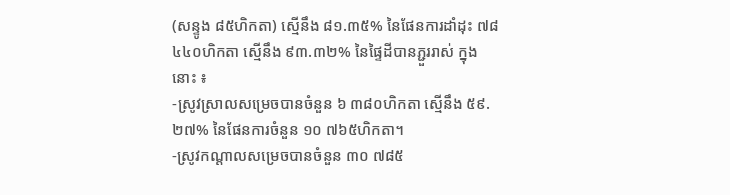(សន្ទូង ៨៥ហិកតា) ស្មើនឹង ៨១.៣៥% នៃផែនការដាំដុះ ៧៨ ៤៤០ហិកតា ស្មើនឹង ៩៣.៣២% នៃផ្ទៃដីបានភ្ជួររាស់ ក្នុងនោះ ៖
-ស្រូវស្រាលសម្រេចបានចំនួន ៦ ៣៨០ហិកតា ស្មើនឹង ៥៩.២៧% នៃផែនការចំនួន ១០ ៧៦៥ហិកតា។
-ស្រូវកណ្តាលសម្រេចបានចំនួន ៣០ ៧៨៥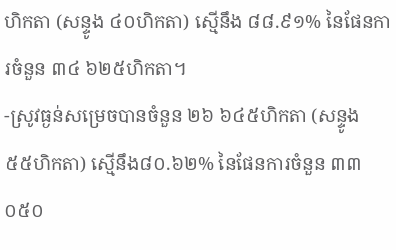ហិកតា (សន្ទូង ៤០ហិកតា) ស្មើនឹង ៨៨.៩១% នៃផែនការចំនួន ៣៤ ៦២៥ហិកតា។
-ស្រូវធ្ងន់សម្រេចបានចំនួន ២៦ ៦៤៥ហិកតា (សន្ទូង ៥៥ហិកតា) ស្មើនឹង៨០.៦២% នៃផែនការចំនួន ៣៣ ០៥០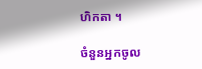ហិកតា ។

ចំនួនអ្នកចូល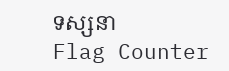ទស្សនា
Flag Counter